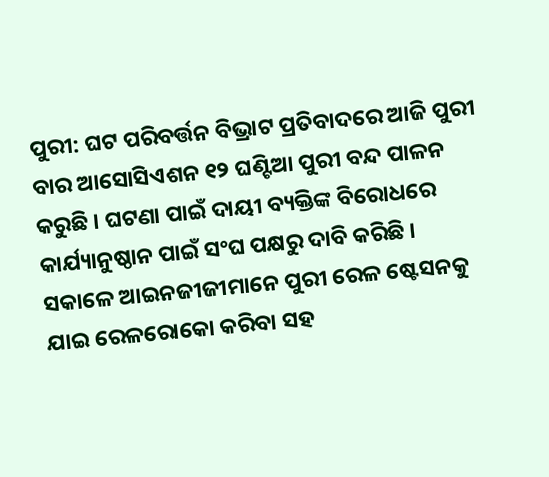ପୁରୀ: ଘଟ ପରିବର୍ତ୍ତନ ବିଭ୍ରାଟ ପ୍ରତିବାଦରେ ଆଜି ପୁରୀ ବାର ଆସୋସିଏଶନ ୧୨ ଘଣ୍ଟିଆ ପୁରୀ ବନ୍ଦ ପାଳନ କରୁଛି । ଘଟଣା ପାଇଁ ଦାୟୀ ବ୍ୟକ୍ତିଙ୍କ ବିରୋଧରେ କାର୍ଯ୍ୟାନୁଷ୍ଠାନ ପାଇଁ ସଂଘ ପକ୍ଷରୁ ଦାବି କରିଛି । ସକାଳେ ଆଇନଜୀଜୀମାନେ ପୁରୀ ରେଳ ଷ୍ଟେସନକୁ ଯାଇ ରେଳରୋକୋ କରିବା ସହ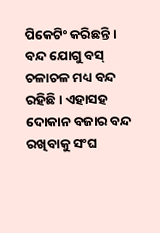ପିକେଟିଂ କରିଛନ୍ତି । ବନ୍ଦ ଯୋଗୁ ବସ୍ ଚଳାଚଳ ମଧ୍ୟ ବନ୍ଦ ରହିଛି । ଏହାସହ ଦୋକାନ ବଜାର ବନ୍ଦ ରଖିବାକୁ ସଂଘ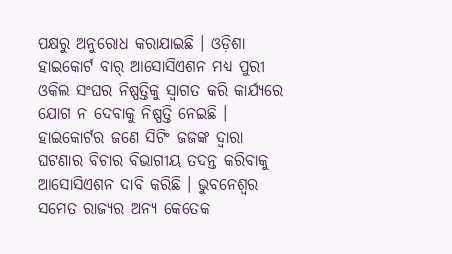ପକ୍ଷରୁ ଅନୁରୋଧ କରାଯାଇଛି । ଓଡ଼ିଶା ହାଇକୋର୍ଟ ବାର୍ ଆସୋସିଏଶନ ମଧ୍ୟ ପୁରୀ ଓକିଲ ସଂଘର ନିଷ୍ପତ୍ତିକୁ ସ୍ୱାଗତ କରି କାର୍ଯ୍ୟରେ ଯୋଗ ନ ଦେବାକୁ ନିଷ୍ପତ୍ତି ନେଇଛି । ହାଇକୋର୍ଟର ଜଣେ ସିଟିଂ ଜଜଙ୍କ ଦ୍ୱାରା ଘଟଣାର ବିଚାର ବିଭାଗୀୟ ତଦନ୍ତ କରିବାକୁ ଆସୋସିଏଶନ ଦାବି କରିଛି । ଭୁବନେଶ୍ୱର ସମେତ ରାଜ୍ୟର ଅନ୍ୟ କେତେକ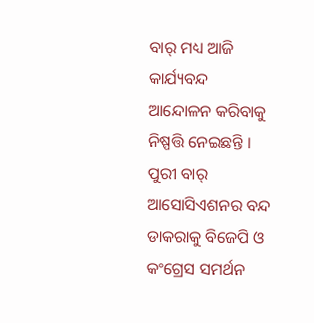ବାର୍ ମଧ୍ୟ ଆଜି କାର୍ଯ୍ୟବନ୍ଦ ଆନ୍ଦୋଳନ କରିବାକୁ ନିଷ୍ପତ୍ତି ନେଇଛନ୍ତି । ପୁରୀ ବାର୍ ଆସୋସିଏଶନର ବନ୍ଦ ଡାକରାକୁ ବିଜେପି ଓ କଂଗ୍ରେସ ସମର୍ଥନ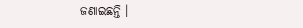ଜଣାଇଛନ୍ତି ।